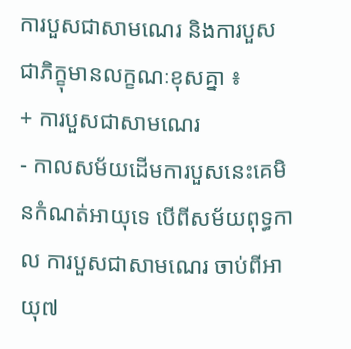ការបួសជាសាមណេរ និងការបួសជាភិក្ខុមានលក្ខណៈខុសគ្នា ៖
+ ការបួសជាសាមណេរ
- កាលសម័យដើមការបួសនេះគេមិនកំណត់អាយុទេ បើពីសម័យពុទ្ធកាល ការបួសជាសាមណេរ ចាប់ពីអាយុ៧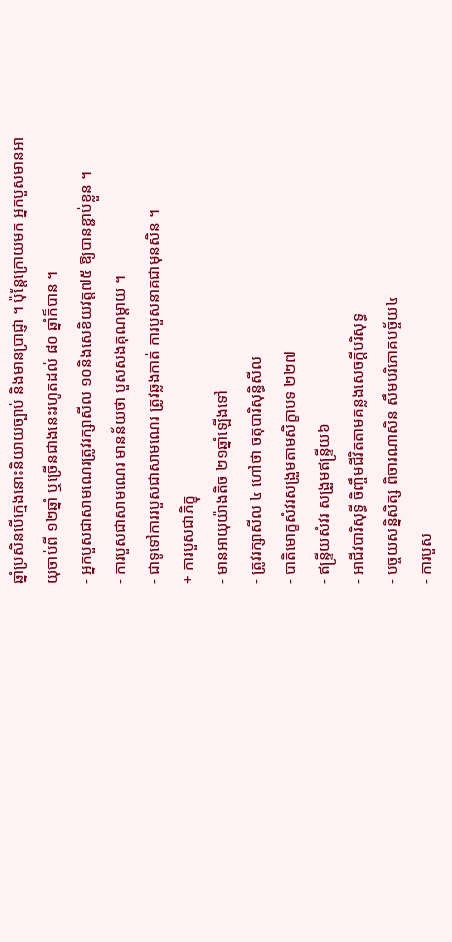ឆ្នាំប្រសិនបើក្មេងនោះនិយាយច្បាប់ និងមានប្រាជ្ញា ។ ប៉ុន្តែក្រោយមក អ្នកបួសមានអាយុចាប់ពី ១២ឆ្នាំ ឬច្រើនជាងនេះរហូតដល់ ៨០ ឆ្នាំក៏បាន ។
- អ្នកបួសជាសាមណេរត្រូវរក្សាសីល ១០និងសេខិយវត្ត៧៥ ឱ្យបានខ្ជាប់ខ្លួន ។
- ការបួសជាសាមណេរ មានន័យថា បួសសងគុណម្តាយ ។
- ជាទូទៅការរបួសជាសាមណេរ ត្រូវឆ្លងកាត់ ការបួសនាគជាមុនសិន ។
+ ការបួសជាភិក្ខុ
- មានអាយុយ៉ាងតិច ២១ឆ្នាំឡើងទៅ
- ត្រូវរក្សាសីល ៤ ហៅថា ចតុបារិសុន្ធិសីល
- បាតិមោក្ខសំវរសង្រួមតាមសិក្ខាបទ ២២៧
- ឥន្ទ្រីយសំវរ សង្រួមឥន្ទ្រីយ៦
- អាជីវបារិសុទ្ធី ចិញ្ចឹមជីវិតតាមគន្លងសេចក្តីបរិសុទ្ធ
- បច្ចយសន្និសិត្ស ពិចារណាសិន សឹមបរិភោគបច្ច័យ៤
- ការបួស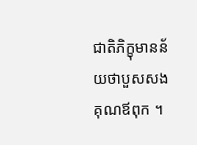ជាតិភិក្ខុមានន័យថាបួសសងគុណឪពុក ។